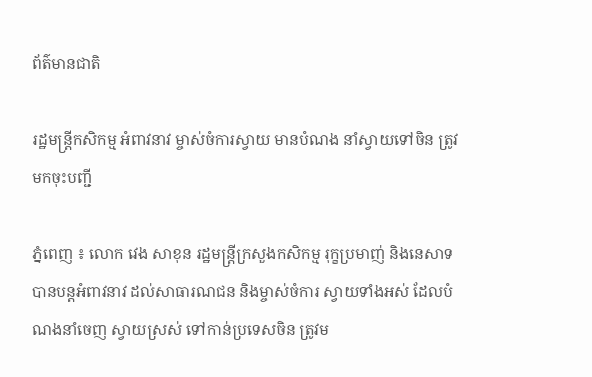ព័ត៌មានជាតិ

រដ្ឋមន្ដ្រីកសិកម្ម អំពាវនាវ ម្ចាស់ចំការស្វាយ មានបំណង នាំស្វាយទៅចិន ត្រូវមកចុះបញ្ជី

ភ្នំពេញ ៖ លោក វេង សាខុន រដ្ឋមន្ដ្រីក្រសួងកសិកម្ម រុក្ខប្រមាញ់ និងនេសាទ បានបន្ដអំពាវនាវ ដល់សាធារណជន និងម្ចាស់ចំការ ស្វាយទាំងអស់ ដែលបំណងនាំចេញ ស្វាយស្រស់ ទៅកាន់ប្រទេសចិន ត្រូវម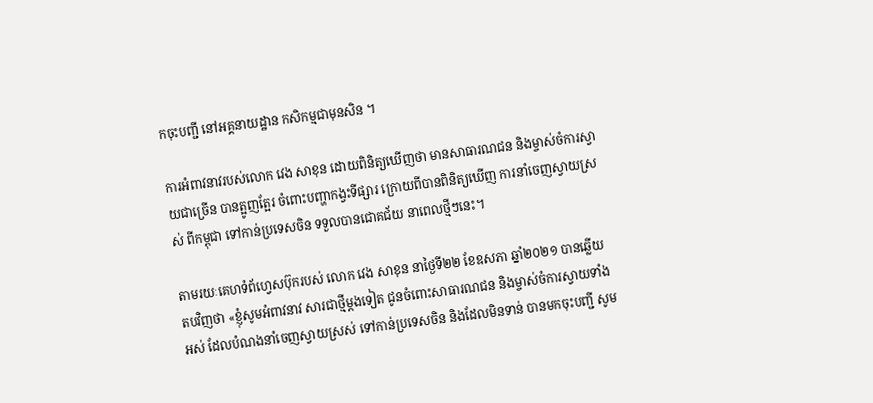កចុះបញ្ជី នៅអគ្គនាយដ្ឋាន កសិកម្មជាមុនសិន ។

ការអំពាវនាវរបស់លោក វេង សាខុន ដោយពិនិត្យឃើញថា មានសាធារណជន និងម្ចាស់ចំការស្វាយជាច្រើន បានត្អូញត្អែរ ចំពោះបញ្ហាកង្វះទីផ្សារ ក្រោយពីបានពិនិត្យឃើញ ការនាំចេញស្វាយស្រស់ ពីកម្ពុជា ទៅកាន់ប្រទេសចិន ទទួលបានជោគជ័យ នាពេលថ្មីៗនេះ។

តាមរយៈគេហទំព័ហ្វេសប៊ុករបស់ លោក វេង សាខុន នាថ្ងៃទី២២ ខែឧសភា ឆ្នាំ២០២១ បានឆ្លើយតបវិញថា «ខ្ញុំសូមអំពាវនាវ សារជាថ្មីម្តងទៀត ជូនចំពោះសាធារណជន និងម្ចាស់ចំការស្វាយទាំងអស់ ដែលបំណងនាំចេញស្វាយស្រស់ ទៅកាន់ប្រទេសចិន និងដែលមិនទាន់ បានមកចុះបញ្ជី សូម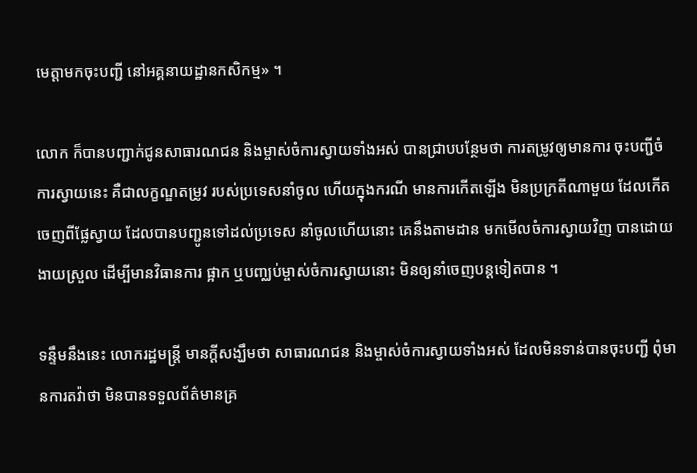មេត្តាមកចុះបញ្ជី នៅអគ្គនាយដ្ឋានកសិកម្ម» ។

លោក ក៏បានបញ្ជាក់ជូនសាធារណជន និងម្ចាស់ចំការស្វាយទាំងអស់ បានជ្រាបបន្ថែមថា ការតម្រូវឲ្យមានការ ចុះបញ្ជីចំការស្វាយនេះ គឺជាលក្ខណ្ឌតម្រូវ របស់ប្រទេសនាំចូល ហើយក្នុងករណី មានការកើតឡើង មិនប្រក្រតីណាមួយ ដែលកើតចេញពីផ្លែស្វាយ ដែលបានបញ្ជូនទៅដល់ប្រទេស នាំចូលហើយនោះ គេនឹងតាមដាន មកមើលចំការស្វាយវិញ បានដោយងាយស្រួល ដើម្បីមានវិធានការ ផ្អាក ឬបញ្ឈប់ម្ចាស់ចំការស្វាយនោះ មិនឲ្យនាំចេញបន្តទៀតបាន ។

ទន្ទឹមនឹងនេះ លោករដ្ឋមន្ដ្រី មានក្តីសង្ឃឹមថា សាធារណជន និងម្ចាស់ចំការស្វាយទាំងអស់ ដែលមិនទាន់បានចុះបញ្ជី ពុំមានការតវ៉ាថា មិនបានទទួលព័ត៌មានគ្រ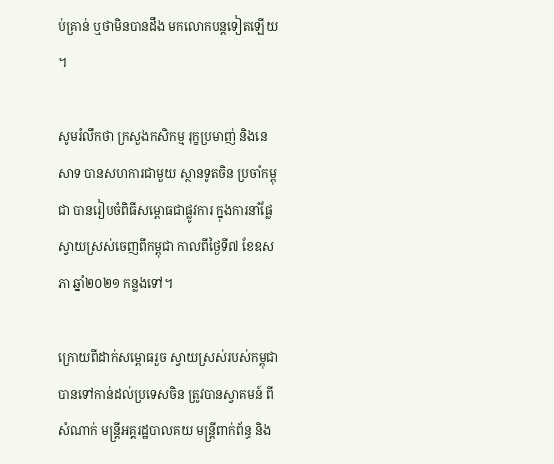ប់គ្រាន់ ឬថាមិនបានដឹង មកលោកបន្តទៀតឡើយ ។

សូមរំលឹកថា ក្រសួងកសិកម្ម រុក្ខប្រមាញ់ និងនេសាទ បានសហការជាមួយ ស្ថានទូតចិន ប្រចាំកម្ពុជា បានរៀបចំពិធីសម្ពោធជាផ្លូវការ ក្នុងការនាំផ្លែស្វាយស្រស់ចេញពីកម្ពុជា កាលពីថ្ងៃទី៧ ខែឧសភា ឆ្នាំ២០២១ កន្លងទៅ។

ក្រោយពីដាក់សម្ពោធរួច ស្វាយស្រស់របស់កម្ពុជា បានទៅកាន់ដល់ប្រទេសចិន ត្រូវបានស្វាគមន៍ ពីសំណាក់ មន្រ្តីអគ្គរដ្ឋបាលគយ មន្រ្តីពាក់ព័ន្ធ និង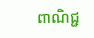ពាណិជ្ជ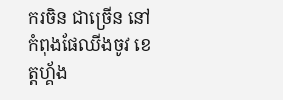ករចិន ជាច្រើន នៅកំពុងផែឈីងចូវ ខេត្តហ្គ័ង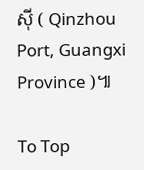ស៊ី ( Qinzhou Port, Guangxi Province )៕

To Top